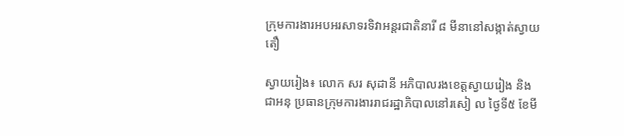ក្រុមការងារអបអរសាទរទិវាអន្តរជាតិនារី ៨ មីនានៅសង្កាត់ស្វាយតឿ

ស្វាយរៀង៖ លោក សរ សុដានី អភិបាលរងខេត្តស្វាយរៀង និងជាអនុ ប្រធានក្រុមការងាររាជរដ្ឋាភិបាលនៅរសៀ ល ថ្ងៃទី៥ ខែមី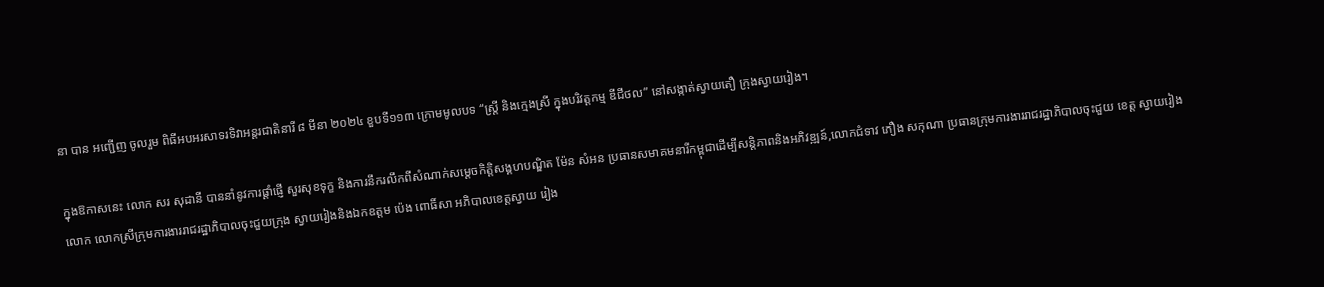នា បាន អញ្ជើញ ចូលរួម ពិធីអបអរសាទរទិវាអន្តរជាតិនារី ៨ មីនា ២០២៤ ខួបទី១១៣ ក្រោមមូលបទ “ស្ត្រី និងក្មេងស្រី ក្នុងបរិវត្តកម្ម ឌីជីថល” នៅសង្កាត់ស្វាយតឿ ក្រុងស្វាយរៀង។

ក្នុងឱកាសនេះ លោក សរ សុដានី បាននាំនូវការផ្តាំផ្ញើ សួរសុខទុក្ខ និងការនឹករលឹកពីសំណាក់សម្តេចកិត្តិសង្គហបណ្ឌិត ម៉ែន សំអន ប្រធានសមាគមនារីកម្ពុជាដើម្បីសន្តិភាពនិងអភិវឌ្ឍន៍,លោកជំទាវ ភឿង សកុណា ប្រធានក្រុមការងាររាជរដ្ឋាភិបាលចុះជួយ ខេត្ត ស្វាយរៀង លោក លោកស្រីក្រុមការងាររាជរដ្ឋាភិបាលចុះជួយក្រុង ស្វាយរៀងនិងឯកឧត្តម ប៉េង ពោធិ៍សា អភិបាលខេត្តស្វាយ រៀង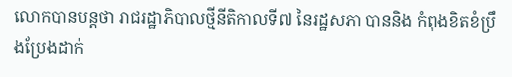លោកបានបន្តថា រាជរដ្ឋាភិបាលថ្មីនីតិកាលទី៧ នៃរដ្ឋសភា បាននិង កំពុងខិតខំប្រឹងប្រែងដាក់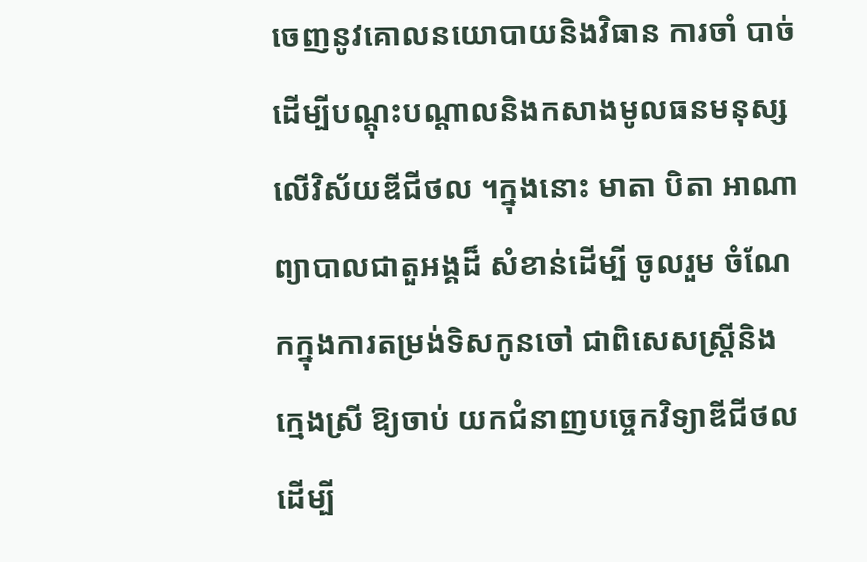ចេញនូវគោលនយោបាយនិងវិធាន ការចាំ បាច់ដើម្បីបណ្តុះបណ្តាលនិងកសាងមូលធនមនុស្សលើវិស័យឌីជីថល ។ក្នុងនោះ មាតា បិតា អាណាព្យាបាលជាតួអង្គដ៏ សំខាន់ដើម្បី ចូលរួម ចំណែកក្នុងការតម្រង់ទិសកូនចៅ ជាពិសេសស្រ្តីនិងក្មេងស្រី ឱ្យចាប់ យកជំនាញបច្ចេកវិទ្យាឌីជីថលដើម្បី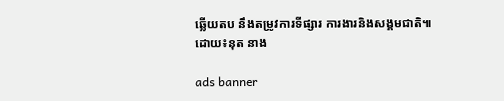ឆ្លើយតប នឹងតម្រូវការទីផ្សារ ការងារនិងសង្គមជាតិ៕
ដោយ៖នុត នាង

ads banner